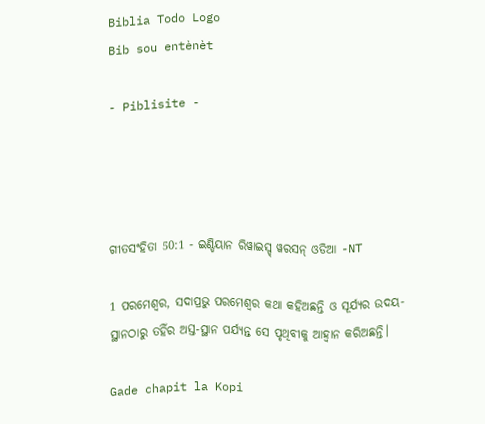Biblia Todo Logo
Bib sou entènèt

- Piblisite -




ଗୀତସଂହିତା 50:1 - ଇଣ୍ଡିୟାନ ରିୱାଇସ୍ଡ୍ ୱରସନ୍ ଓଡିଆ -NT

1 ପରମେଶ୍ୱର, ସଦାପ୍ରଭୁ ପରମେଶ୍ୱର କଥା କହିଅଛନ୍ତି ଓ ସୂର୍ଯ୍ୟର ଉଦୟ-ସ୍ଥାନଠାରୁ ତହିଁର ଅସ୍ତ-ସ୍ଥାନ ପର୍ଯ୍ୟନ୍ତ ସେ ପୃଥିବୀକୁ ଆହ୍ୱାନ କରିଅଛନ୍ତି।

Gade chapit la Kopi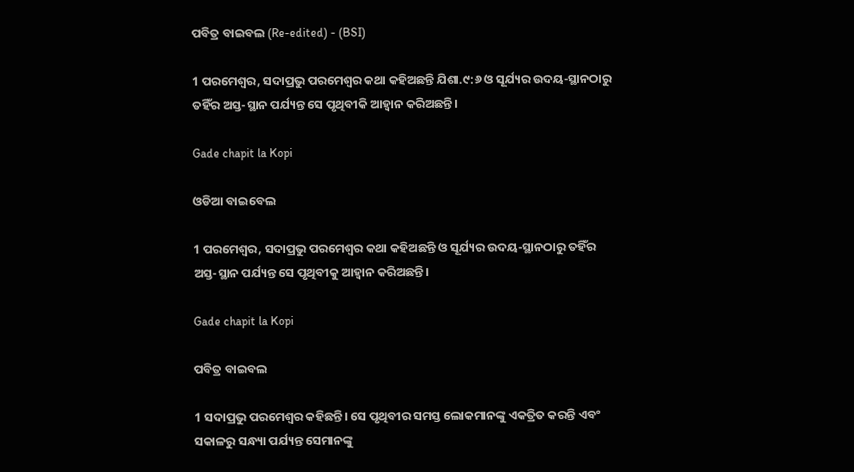ପବିତ୍ର ବାଇବଲ (Re-edited) - (BSI)

1 ପରମେଶ୍ଵର, ସଦାପ୍ରଭୁ ପରମେଶ୍ଵର କଥା କହିଅଛନ୍ତି ଯିଶା.୯:୬ ଓ ସୂର୍ଯ୍ୟର ଉଦୟ-ସ୍ଥାନଠାରୁ ତହିଁର ଅସ୍ତ-ସ୍ଥାନ ପର୍ଯ୍ୟନ୍ତ ସେ ପୃଥିବୀକି ଆହ୍ଵାନ କରିଅଛନ୍ତି।

Gade chapit la Kopi

ଓଡିଆ ବାଇବେଲ

1 ପରମେଶ୍ୱର, ସଦାପ୍ରଭୁ ପରମେଶ୍ୱର କଥା କହିଅଛନ୍ତି ଓ ସୂର୍ଯ୍ୟର ଉଦୟ-ସ୍ଥାନଠାରୁ ତହିଁର ଅସ୍ତ-ସ୍ଥାନ ପର୍ଯ୍ୟନ୍ତ ସେ ପୃଥିବୀକୁ ଆହ୍ୱାନ କରିଅଛନ୍ତି।

Gade chapit la Kopi

ପବିତ୍ର ବାଇବଲ

1 ସଦାପ୍ରଭୁ ପରମେଶ୍ୱର କହିଛନ୍ତି। ସେ ପୃଥିବୀର ସମସ୍ତ ଲୋକମାନଙ୍କୁ ଏକତ୍ରିତ କରନ୍ତି ଏବଂ ସକାଳରୁ ସନ୍ଧ୍ୟା ପର୍ଯ୍ୟନ୍ତ ସେମାନଙ୍କୁ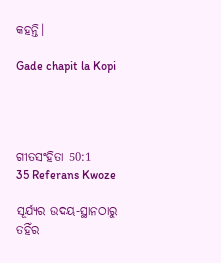କହନ୍ତି।

Gade chapit la Kopi




ଗୀତସଂହିତା 50:1
35 Referans Kwoze

ସୂର୍ଯ୍ୟର ଉଦୟ-ସ୍ଥାନଠାରୁ ତହିଁର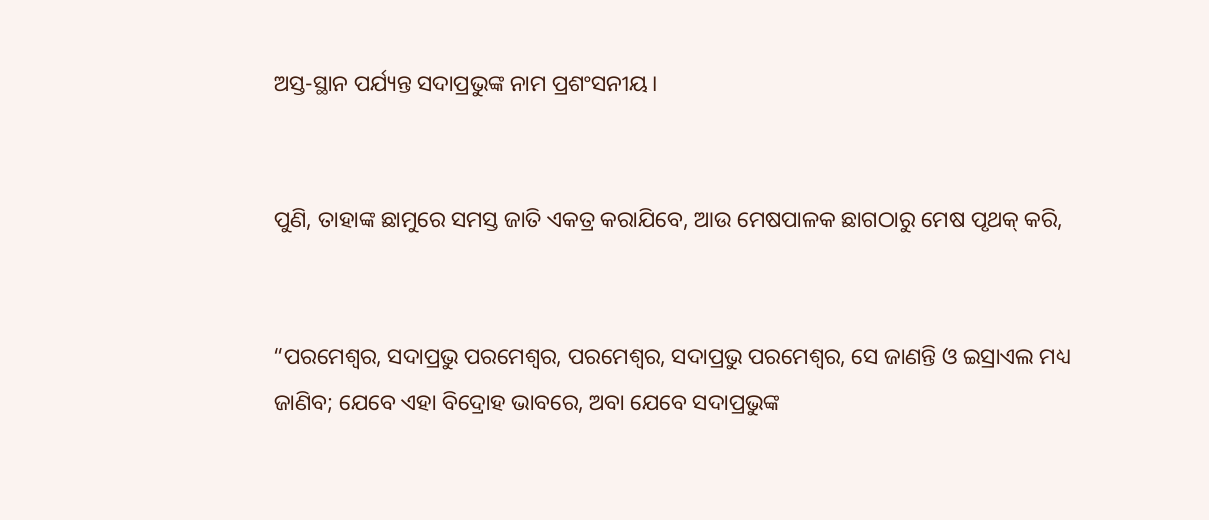ଅସ୍ତ-ସ୍ଥାନ ପର୍ଯ୍ୟନ୍ତ ସଦାପ୍ରଭୁଙ୍କ ନାମ ପ୍ରଶଂସନୀୟ।


ପୁଣି, ତାହାଙ୍କ ଛାମୁରେ ସମସ୍ତ ଜାତି ଏକତ୍ର କରାଯିବେ, ଆଉ ମେଷପାଳକ ଛାଗଠାରୁ ମେଷ ପୃଥକ୍ କରି,


“ପରମେଶ୍ୱର, ସଦାପ୍ରଭୁ ପରମେଶ୍ୱର, ପରମେଶ୍ୱର, ସଦାପ୍ରଭୁ ପରମେଶ୍ୱର, ସେ ଜାଣନ୍ତି ଓ ଇସ୍ରାଏଲ ମଧ୍ୟ ଜାଣିବ; ଯେବେ ଏହା ବିଦ୍ରୋହ ଭାବରେ, ଅବା ଯେବେ ସଦାପ୍ରଭୁଙ୍କ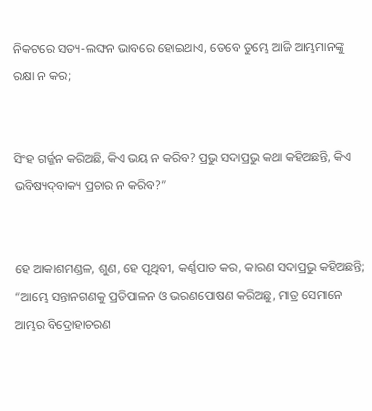ନିକଟରେ ସତ୍ୟ-ଲଙ୍ଘନ ଭାବରେ ହୋଇଥାଏ, ତେବେ ତୁମ୍ଭେ ଆଜି ଆମ୍ଭମାନଙ୍କୁ ରକ୍ଷା ନ କର;


ସିଂହ ଗର୍ଜ୍ଜନ କରିଅଛି, କିଏ ଭୟ ନ କରିବ? ପ୍ରଭୁ ସଦାପ୍ରଭୁ କଥା କହିଅଛନ୍ତି, କିଏ ଭବିଷ୍ୟଦ୍‍ବାକ୍ୟ ପ୍ରଚାର ନ କରିବ?”


ହେ ଆକାଶମଣ୍ଡଳ, ଶୁଣ, ହେ ପୃଥିବୀ, କର୍ଣ୍ଣପାତ କର, କାରଣ ସଦାପ୍ରଭୁ କହିଅଛନ୍ତି; “ଆମ୍ଭେ ସନ୍ତାନଗଣକୁ ପ୍ରତିପାଳନ ଓ ଭରଣପୋଷଣ କରିଅଛୁ, ମାତ୍ର ସେମାନେ ଆମ୍ଭର ବିଦ୍ରୋହାଚରଣ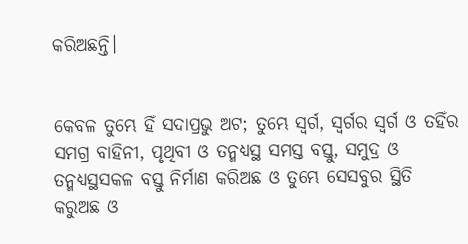କରିଅଛନ୍ତି।


କେବଳ ତୁମ୍ଭେ ହିଁ ସଦାପ୍ରଭୁ ଅଟ; ତୁମ୍ଭେ ସ୍ୱର୍ଗ, ସ୍ୱର୍ଗର ସ୍ୱର୍ଗ ଓ ତହିଁର ସମଗ୍ର ବାହିନୀ, ପୃଥିବୀ ଓ ତନ୍ମଧ୍ୟସ୍ଥ ସମସ୍ତ ବସ୍ତୁ, ସମୁଦ୍ର ଓ ତନ୍ମଧ୍ୟସ୍ଥସକଳ ବସ୍ତୁ ନିର୍ମାଣ କରିଅଛ ଓ ତୁମ୍ଭେ ସେସବୁର ସ୍ଥିତି କରୁଅଛ ଓ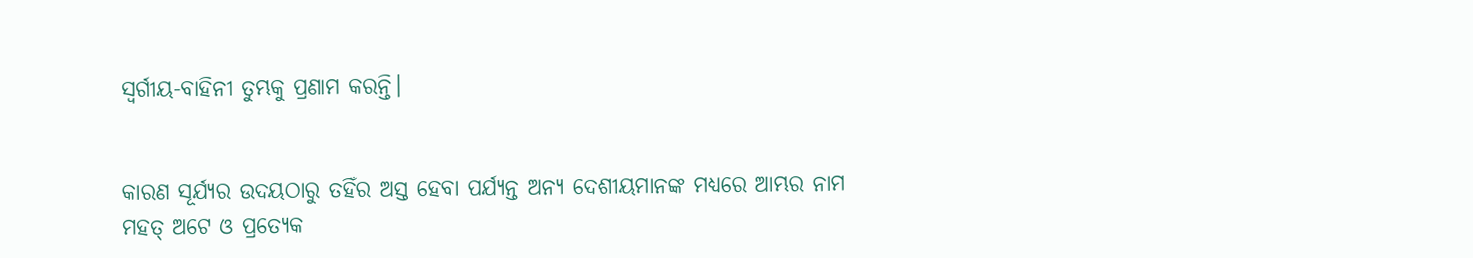ସ୍ୱର୍ଗୀୟ-ବାହିନୀ ତୁମ୍ଭକୁ ପ୍ରଣାମ କରନ୍ତି।


କାରଣ ସୂର୍ଯ୍ୟର ଉଦୟଠାରୁ ତହିଁର ଅସ୍ତ ହେବା ପର୍ଯ୍ୟନ୍ତ ଅନ୍ୟ ଦେଶୀୟମାନଙ୍କ ମଧ୍ୟରେ ଆମ୍ଭର ନାମ ମହତ୍ ଅଟେ ଓ ପ୍ରତ୍ୟେକ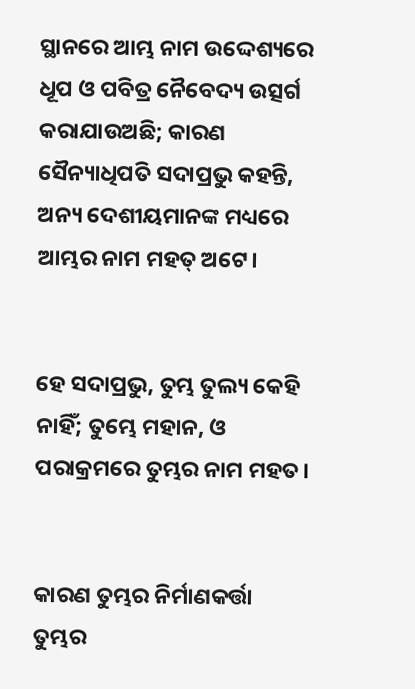ସ୍ଥାନରେ ଆମ୍ଭ ନାମ ଉଦ୍ଦେଶ୍ୟରେ ଧୂପ ଓ ପବିତ୍ର ନୈବେଦ୍ୟ ଉତ୍ସର୍ଗ କରାଯାଉଅଛି; କାରଣ ସୈନ୍ୟାଧିପତି ସଦାପ୍ରଭୁ କହନ୍ତି, ଅନ୍ୟ ଦେଶୀୟମାନଙ୍କ ମଧ୍ୟରେ ଆମ୍ଭର ନାମ ମହତ୍ ଅଟେ।


ହେ ସଦାପ୍ରଭୁ, ତୁମ୍ଭ ତୁଲ୍ୟ କେହି ନାହିଁ; ତୁମ୍ଭେ ମହାନ, ଓ ପରାକ୍ରମରେ ତୁମ୍ଭର ନାମ ମହତ।


କାରଣ ତୁମ୍ଭର ନିର୍ମାଣକର୍ତ୍ତା ତୁମ୍ଭର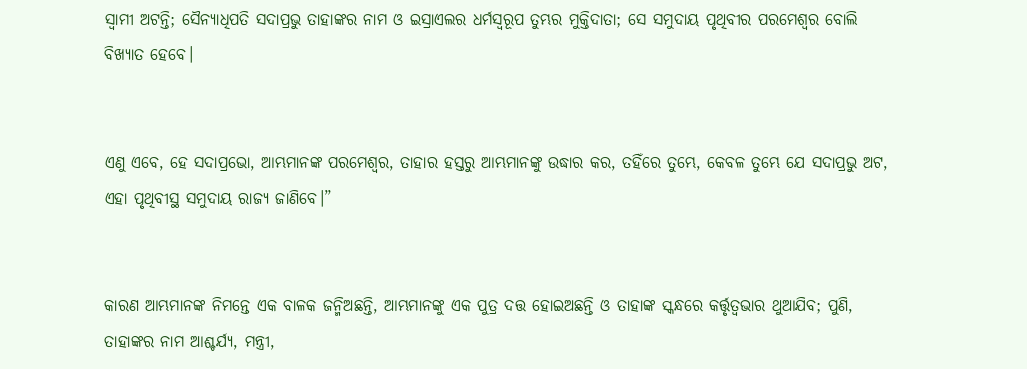ସ୍ୱାମୀ ଅଟନ୍ତି; ସୈନ୍ୟାଧିପତି ସଦାପ୍ରଭୁ ତାହାଙ୍କର ନାମ ଓ ଇସ୍ରାଏଲର ଧର୍ମସ୍ୱରୂପ ତୁମ୍ଭର ମୁକ୍ତିଦାତା; ସେ ସମୁଦାୟ ପୃଥିବୀର ପରମେଶ୍ୱର ବୋଲି ବିଖ୍ୟାତ ହେବେ।


ଏଣୁ ଏବେ, ହେ ସଦାପ୍ରଭୋ, ଆମ୍ଭମାନଙ୍କ ପରମେଶ୍ୱର, ତାହାର ହସ୍ତରୁ ଆମ୍ଭମାନଙ୍କୁ ଉଦ୍ଧାର କର, ତହିଁରେ ତୁମ୍ଭେ, କେବଳ ତୁମ୍ଭେ ଯେ ସଦାପ୍ରଭୁ ଅଟ, ଏହା ପୃଥିବୀସ୍ଥ ସମୁଦାୟ ରାଜ୍ୟ ଜାଣିବେ।”


କାରଣ ଆମ୍ଭମାନଙ୍କ ନିମନ୍ତେ ଏକ ବାଳକ ଜନ୍ମିଅଛନ୍ତି, ଆମ୍ଭମାନଙ୍କୁ ଏକ ପୁତ୍ର ଦତ୍ତ ହୋଇଅଛନ୍ତି ଓ ତାହାଙ୍କ ସ୍କନ୍ଧରେ କର୍ତ୍ତୃତ୍ୱଭାର ଥୁଆଯିବ; ପୁଣି, ତାହାଙ୍କର ନାମ ଆଶ୍ଚର୍ଯ୍ୟ, ମନ୍ତ୍ରୀ,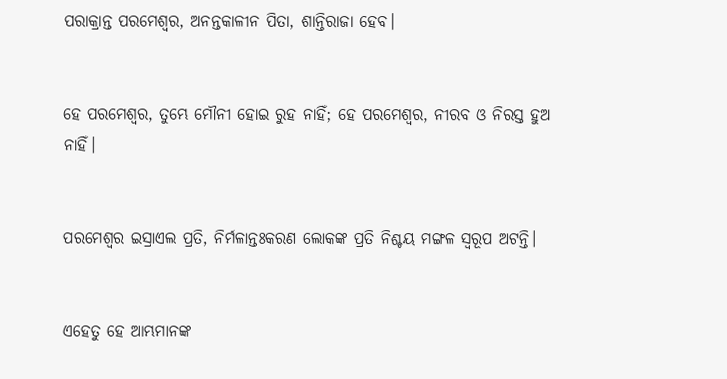ପରାକ୍ରାନ୍ତ ପରମେଶ୍ୱର, ଅନନ୍ତକାଳୀନ ପିତା, ଶାନ୍ତିରାଜା ହେବ।


ହେ ପରମେଶ୍ୱର, ତୁମ୍ଭେ ମୌନୀ ହୋଇ ରୁହ ନାହିଁ; ହେ ପରମେଶ୍ୱର, ନୀରବ ଓ ନିରସ୍ତ ହୁଅ ନାହିଁ।


ପରମେଶ୍ୱର ଇସ୍ରାଏଲ ପ୍ରତି, ନିର୍ମଳାନ୍ତଃକରଣ ଲୋକଙ୍କ ପ୍ରତି ନିଶ୍ଚୟ ମଙ୍ଗଳ ସ୍ୱରୂପ ଅଟନ୍ତି।


ଏହେତୁ ହେ ଆମ୍ଭମାନଙ୍କ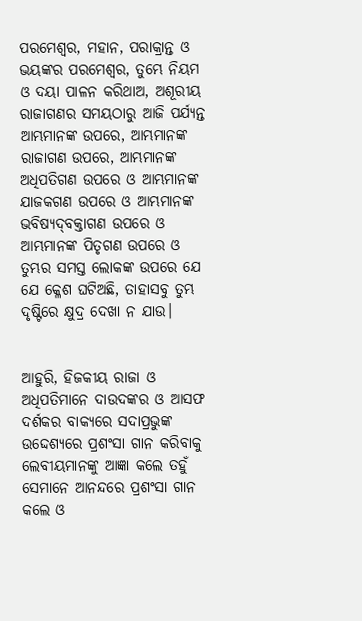ପରମେଶ୍ୱର, ମହାନ, ପରାକ୍ରାନ୍ତ ଓ ଭୟଙ୍କର ପରମେଶ୍ୱର, ତୁମ୍ଭେ ନିୟମ ଓ ଦୟା ପାଳନ କରିଥାଅ, ଅଶୂରୀୟ ରାଜାଗଣର ସମୟଠାରୁ ଆଜି ପର୍ଯ୍ୟନ୍ତ ଆମ୍ଭମାନଙ୍କ ଉପରେ, ଆମ୍ଭମାନଙ୍କ ରାଜାଗଣ ଉପରେ, ଆମ୍ଭମାନଙ୍କ ଅଧିପତିଗଣ ଉପରେ ଓ ଆମ୍ଭମାନଙ୍କ ଯାଜକଗଣ ଉପରେ ଓ ଆମ୍ଭମାନଙ୍କ ଭବିଷ୍ୟଦ୍‍ବକ୍ତାଗଣ ଉପରେ ଓ ଆମ୍ଭମାନଙ୍କ ପିତୃଗଣ ଉପରେ ଓ ତୁମ୍ଭର ସମସ୍ତ ଲୋକଙ୍କ ଉପରେ ଯେ ଯେ କ୍ଳେଶ ଘଟିଅଛି, ତାହାସବୁ ତୁମ୍ଭ ଦୃଷ୍ଟିରେ କ୍ଷୁଦ୍ର ଦେଖା ନ ଯାଉ।


ଆହୁରି, ହିଜକୀୟ ରାଜା ଓ ଅଧିପତିମାନେ ଦାଉଦଙ୍କର ଓ ଆସଫ ଦର୍ଶକର ବାକ୍ୟରେ ସଦାପ୍ରଭୁଙ୍କ ଉଦ୍ଦେଶ୍ୟରେ ପ୍ରଶଂସା ଗାନ କରିବାକୁ ଲେବୀୟମାନଙ୍କୁ ଆଜ୍ଞା କଲେ ତହୁଁ ସେମାନେ ଆନନ୍ଦରେ ପ୍ରଶଂସା ଗାନ କଲେ ଓ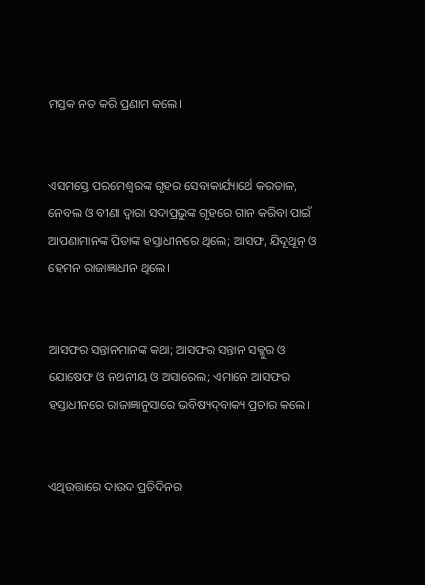ମସ୍ତକ ନତ କରି ପ୍ରଣାମ କଲେ।


ଏସମସ୍ତେ ପରମେଶ୍ୱରଙ୍କ ଗୃହର ସେବାକାର୍ଯ୍ୟାର୍ଥେ କରତାଳ, ନେବଲ ଓ ବୀଣା ଦ୍ୱାରା ସଦାପ୍ରଭୁଙ୍କ ଗୃହରେ ଗାନ କରିବା ପାଇଁ ଆପଣାମାନଙ୍କ ପିତାଙ୍କ ହସ୍ତାଧୀନରେ ଥିଲେ; ଆସଫ, ଯିଦୂଥୂନ୍‍ ଓ ହେମନ ରାଜାଜ୍ଞାଧୀନ ଥିଲେ।


ଆସଫର ସନ୍ତାନମାନଙ୍କ କଥା; ଆସଫର ସନ୍ତାନ ସକ୍କୁର ଓ ଯୋଷେଫ ଓ ନଥନୀୟ ଓ ଅସାରେଲ; ଏମାନେ ଆସଫର ହସ୍ତାଧୀନରେ ରାଜାଜ୍ଞାନୁସାରେ ଭବିଷ୍ୟଦ୍‍ବାକ୍ୟ ପ୍ରଚାର କଲେ।


ଏଥିଉତ୍ତାରେ ଦାଉଦ ପ୍ରତିଦିନର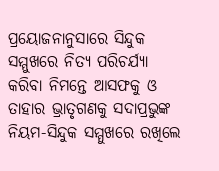ପ୍ରୟୋଜନାନୁସାରେ ସିନ୍ଦୁକ ସମ୍ମୁଖରେ ନିତ୍ୟ ପରିଚର୍ଯ୍ୟା କରିବା ନିମନ୍ତେ ଆସଫକୁ ଓ ତାହାର ଭ୍ରାତୃଗଣକୁ ସଦାପ୍ରଭୁଙ୍କ ନିୟମ-ସିନ୍ଦୁକ ସମ୍ମୁଖରେ ରଖିଲେ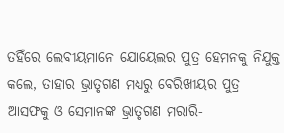ତହିଁରେ ଲେବୀୟମାନେ ଯୋୟେଲର ପୁତ୍ର ହେମନକୁ ନିଯୁକ୍ତ କଲେ, ତାହାର ଭ୍ରାତୃଗଣ ମଧ୍ୟରୁ ବେରିଖୀୟର ପୁତ୍ର ଆସଫକୁ ଓ ସେମାନଙ୍କ ଭ୍ରାତୃଗଣ ମରାରି-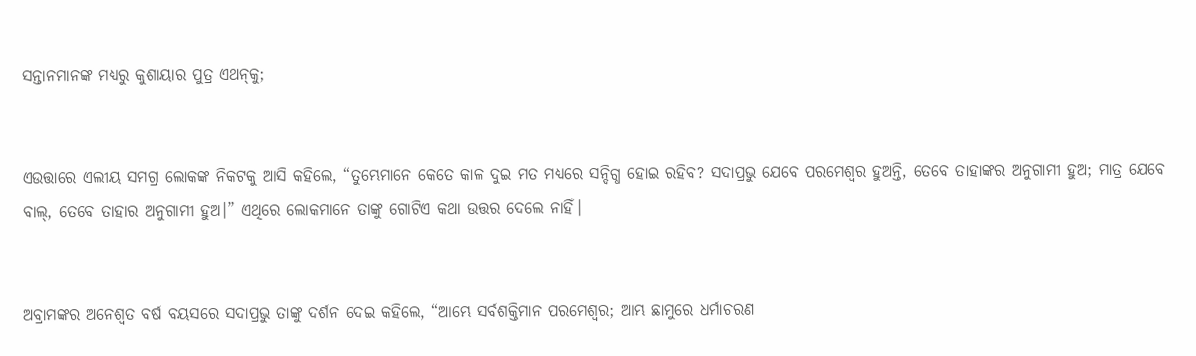ସନ୍ତାନମାନଙ୍କ ମଧ୍ୟରୁ କୁଶାୟାର ପୁତ୍ର ଏଥନ୍‍କୁ;


ଏଉତ୍ତାରେ ଏଲୀୟ ସମଗ୍ର ଲୋକଙ୍କ ନିକଟକୁ ଆସି କହିଲେ, “ତୁମ୍ଭେମାନେ କେତେ କାଳ ଦୁଇ ମତ ମଧ୍ୟରେ ସନ୍ଦିଗ୍ଧ ହୋଇ ରହିବ? ସଦାପ୍ରଭୁ ଯେବେ ପରମେଶ୍ୱର ହୁଅନ୍ତି, ତେବେ ତାହାଙ୍କର ଅନୁଗାମୀ ହୁଅ; ମାତ୍ର ଯେବେ ବାଲ୍‍, ତେବେ ତାହାର ଅନୁଗାମୀ ହୁଅ।” ଏଥିରେ ଲୋକମାନେ ତାଙ୍କୁ ଗୋଟିଏ କଥା ଉତ୍ତର ଦେଲେ ନାହିଁ।


ଅବ୍ରାମଙ୍କର ଅନେଶ୍ୱତ ବର୍ଷ ବୟସରେ ସଦାପ୍ରଭୁ ତାଙ୍କୁ ଦର୍ଶନ ଦେଇ କହିଲେ, “ଆମ୍ଭେ ସର୍ବଶକ୍ତିମାନ ପରମେଶ୍ୱର; ଆମ୍ଭ ଛାମୁରେ ଧର୍ମାଚରଣ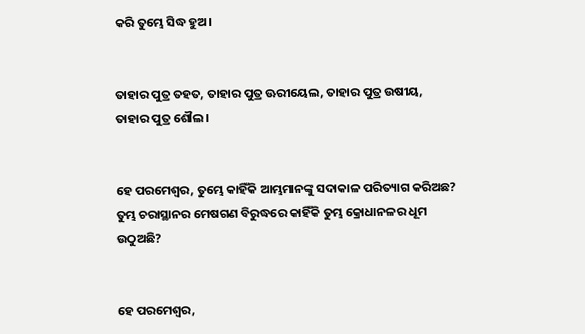କରି ତୁମ୍ଭେ ସିଦ୍ଧ ହୁଅ।


ତାହାର ପୁତ୍ର ତହତ, ତାହାର ପୁତ୍ର ଊରୀୟେଲ, ତାହାର ପୁତ୍ର ଉଷୀୟ, ତାହାର ପୁତ୍ର ଶୌଲ।


ହେ ପରମେଶ୍ୱର, ତୁମ୍ଭେ କାହିଁକି ଆମ୍ଭମାନଙ୍କୁ ସଦାକାଳ ପରିତ୍ୟାଗ କରିଅଛ? ତୁମ୍ଭ ଚରାସ୍ଥାନର ମେଷଗଣ ବିରୁଦ୍ଧରେ କାହିଁକି ତୁମ୍ଭ କ୍ରୋଧାନଳର ଧୂମ ଉଠୁଅଛି?


ହେ ପରମେଶ୍ୱର,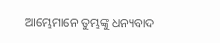ଆମ୍ଭେମାନେ ତୁମ୍ଭଙ୍କୁ ଧନ୍ୟବାଦ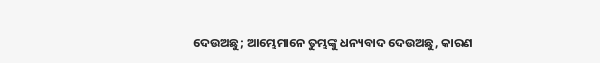ଦେଉଅଛୁ; ଆମ୍ଭେମାନେ ତୁମ୍ଭଙ୍କୁ ଧନ୍ୟବାଦ ଦେଉଅଛୁ, କାରଣ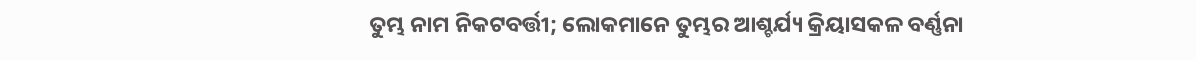ତୁମ୍ଭ ନାମ ନିକଟବର୍ତ୍ତୀ; ଲୋକମାନେ ତୁମ୍ଭର ଆଶ୍ଚର୍ଯ୍ୟ କ୍ରିୟାସକଳ ବର୍ଣ୍ଣନା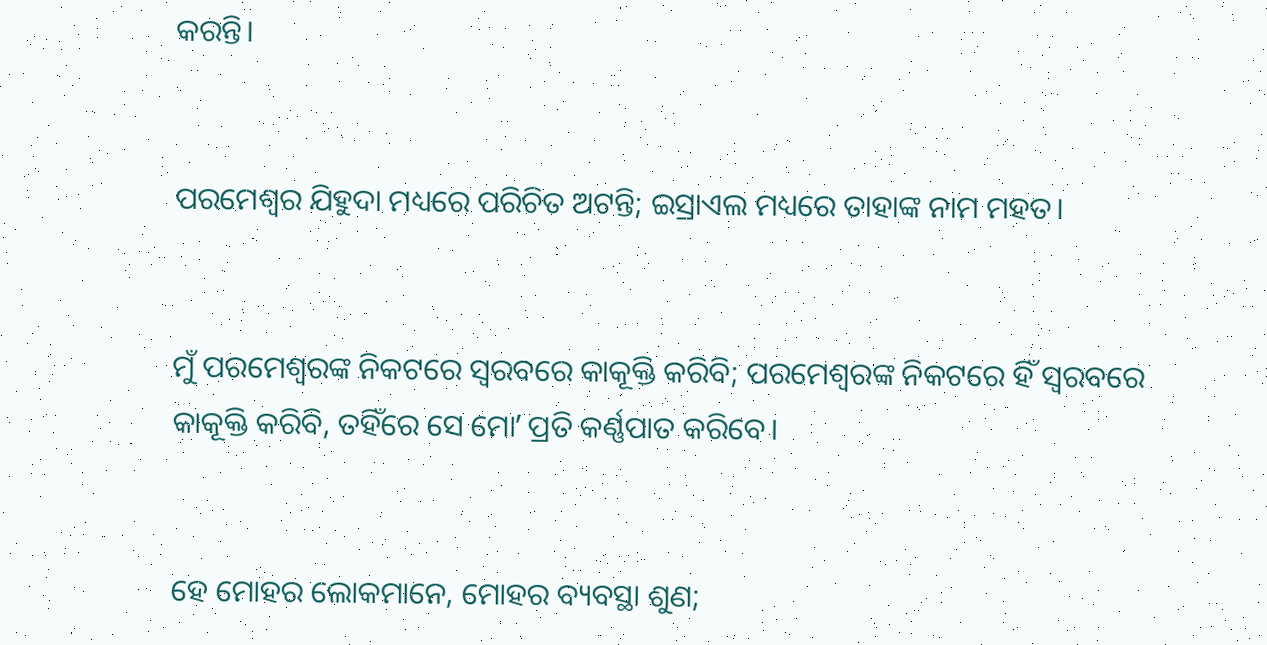କରନ୍ତି।


ପରମେଶ୍ୱର ଯିହୁଦା ମଧ୍ୟରେ ପରିଚିତ ଅଟନ୍ତି; ଇସ୍ରାଏଲ ମଧ୍ୟରେ ତାହାଙ୍କ ନାମ ମହତ।


ମୁଁ ପରମେଶ୍ୱରଙ୍କ ନିକଟରେ ସ୍ୱରବରେ କାକୂକ୍ତି କରିବି; ପରମେଶ୍ୱରଙ୍କ ନିକଟରେ ହିଁ ସ୍ୱରବରେ କାକୂକ୍ତି କରିବି, ତହିଁରେ ସେ ମୋʼ ପ୍ରତି କର୍ଣ୍ଣପାତ କରିବେ।


ହେ ମୋହର ଲୋକମାନେ, ମୋହର ବ୍ୟବସ୍ଥା ଶୁଣ;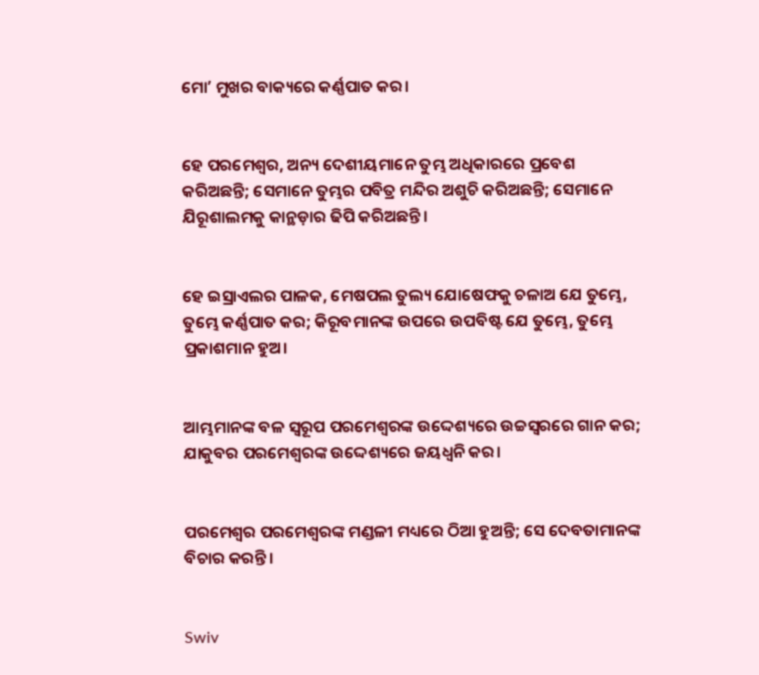ମୋʼ ମୁଖର ବାକ୍ୟରେ କର୍ଣ୍ଣପାତ କର।


ହେ ପରମେଶ୍ୱର, ଅନ୍ୟ ଦେଶୀୟମାନେ ତୁମ୍ଭ ଅଧିକାରରେ ପ୍ରବେଶ କରିଅଛନ୍ତି; ସେମାନେ ତୁମ୍ଭର ପବିତ୍ର ମନ୍ଦିର ଅଶୁଚି କରିଅଛନ୍ତି; ସେମାନେ ଯିରୂଶାଲମକୁ କାନ୍ଥଡ଼ାର ଢିପି କରିଅଛନ୍ତି।


ହେ ଇସ୍ରାଏଲର ପାଳକ, ମେଷପଲ ତୁଲ୍ୟ ଯୋଷେଫକୁ ଚଳାଅ ଯେ ତୁମ୍ଭେ, ତୁମ୍ଭେ କର୍ଣ୍ଣପାତ କର; କିରୂବମାନଙ୍କ ଉପରେ ଉପବିଷ୍ଟ ଯେ ତୁମ୍ଭେ, ତୁମ୍ଭେ ପ୍ରକାଶମାନ ହୁଅ।


ଆମ୍ଭମାନଙ୍କ ବଳ ସ୍ୱରୂପ ପରମେଶ୍ୱରଙ୍କ ଉଦ୍ଦେଶ୍ୟରେ ଉଚ୍ଚସ୍ୱରରେ ଗାନ କର; ଯାକୁବର ପରମେଶ୍ୱରଙ୍କ ଉଦ୍ଦେଶ୍ୟରେ ଜୟଧ୍ୱନି କର।


ପରମେଶ୍ୱର ପରମେଶ୍ୱରଙ୍କ ମଣ୍ଡଳୀ ମଧ୍ୟରେ ଠିଆ ହୁଅନ୍ତି; ସେ ଦେବତାମାନଙ୍କ ବିଚାର କରନ୍ତି।


Swiv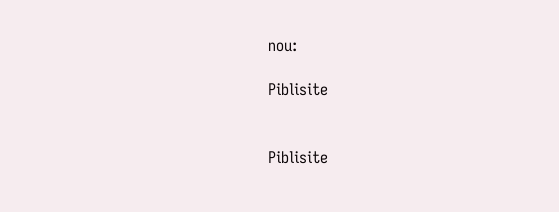nou:

Piblisite


Piblisite